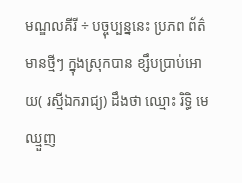មណ្ឌលគីរី ÷ បច្ចុប្បន្ននេះ ប្រភព ព័ត៌មានថ្មីៗ ក្នុងស្រុកបាន ខ្សឹបប្រាប់អោយ( រស្មីឯករាជ្យ) ដឹងថា ឈ្មោះ រិទ្ធិ មេឈ្មួញ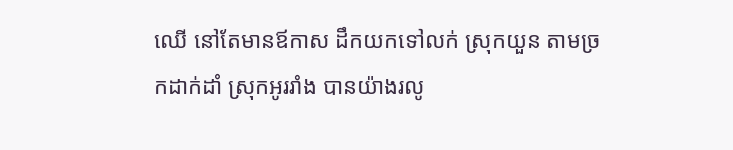ឈើ នៅតែមានឪកាស ដឹកយកទៅលក់ ស្រុកយួន តាមច្រកដាក់ដាំ ស្រុកអូររាំង បានយ៉ាងរលូ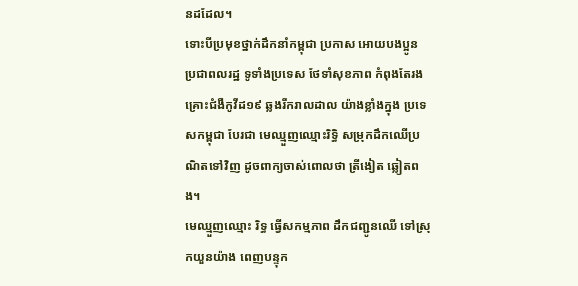នដដែល។
ទោះបីប្រមុខថ្នាក់ដឹកនាំកម្ពុជា ប្រកាស អោយបងប្អូន ប្រជាពលរដ្ឋ ទូទាំងប្រទេស ថែទាំសុខភាព កំពុងតែរងគ្រោះជំងឺកូវីដ១៩ ឆ្លងរីករាលដាល យ៉ាងខ្លាំងក្នុង ប្រទេសកម្ពុជា បែរជា មេឈ្មួញឈ្មោះរិទ្ធិ សម្រុកដឹកឈើប្រណិតទៅវិញ ដូចពាក្យចាស់ពោលថា ត្រីងៀត ឆ្លៀតពង។
មេឈ្មួញឈ្មោះ រិទ្ធ ធ្វើសកម្មភាព ដឹកជញ្ជូនឈើ ទៅស្រុកយួនយ៉ាង ពេញបន្ទុក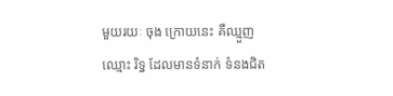មួយរយៈ ចុង ក្រោយនេះ គឺឈ្មួញឈ្មោះ រិទ្ធ ដែលមានទំនាក់ ទំនងជិត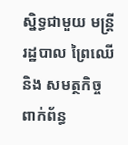ស្និទ្ធជាមួយ មន្ត្រីរដ្ឋបាល ព្រៃឈើ និង សមត្ថកិច្ចពាក់ព័ន្ធ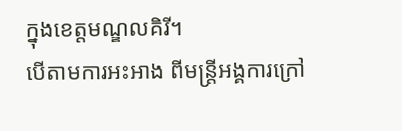ក្នុងខេត្តមណ្ឌលគិរី។
បេីតាមការអះអាង ពីមន្ត្រីអង្គការក្រៅ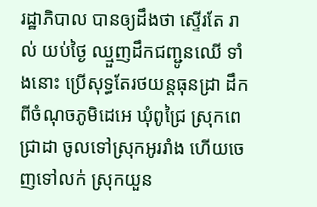រដ្ឋាភិបាល បានឲ្យដឹងថា ស្ទើរតែ រាល់ យប់ថ្ងៃ ឈ្មួញដឹកជញ្ជូនឈើ ទាំងនោះ ប្រេីសុទ្ធតែរថយន្តធុនដ្រា ដឹកពីចំណុចភូមិដេអេ ឃុំពូជ្រៃ ស្រុកពេជ្រាដា ចូលទៅស្រុកអូររាំង ហើយចេញទៅលក់ ស្រុកយួន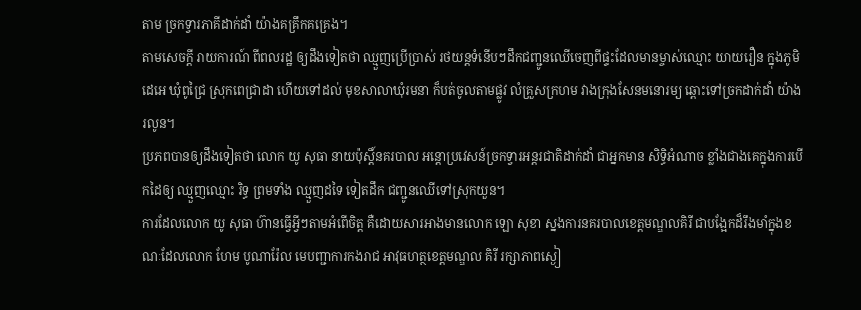តាម ច្រកទ្វារភាគីដាក់ដាំ យ៉ាងគគ្រឹកគគ្រេង។
តាមសេចក្តី រាយការណ៍ ពីពលរដ្ឋ ឲ្យដឹងទៀតថា ឈ្មួញប្រើប្រាស់ រថយន្តទំនើបៗដឹកជញ្ជូនឈើចេញពីផ្ទះដែលមានម្ចាស់ឈ្មោះ យាយរឿន ក្នុងភូមិដេអេ ឃុំពូជ្រៃ ស្រុកពេជ្រាដា ហើយទៅដល់ មុខសាលាឃុំរមនា ក៏បត់ចូលតាមផ្លូវ លំគ្រួសក្រហម វាងក្រុងសែនមនោរម្យ ឆ្ពោះទៅច្រកដាក់ដាំ យ៉ាងរលូន។
ប្រភពបានឲ្យដឹងទៀតថា លោក យូ សុធា នាយប៉ុស្តិ៍នគរបាល អន្តោប្រវេសន៍ច្រកទ្វារអន្តរជាតិដាក់ដាំ ជាអ្នកមាន សិទ្ធិអំណាច ខ្លាំងជាងគេក្នុងការបើកដៃឲ្យ ឈ្មួញឈ្មោះ រិទ្ធ ព្រមទាំង ឈ្មួញដទៃ ទៀតដឹក ជញ្ជូនឈើទៅស្រុកយួន។
ការដែលលោក យូ សុធា ហ៊ានធ្វើអ្វីៗតាមអំពើចិត្ត គឺដោយសារអាងមានលោក ឡោ សុខា ស្នងការនគរបាលខេត្តមណ្ឌលគិរី ជាបង្អែកដ៏រឹងមាំក្នុងខណៈដែលលោក ហែម បូណារ៉ែល មេបញ្ជាការកងរាជ អាវុធហត្ថខេត្តមណ្ឌល គិរី រក្សាភាពស្ងៀ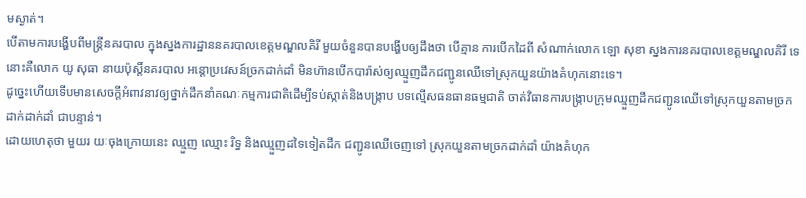មស្ងាត់។
បើតាមការបង្ហើបពីមន្ត្រីនគរបាល ក្នុងស្នងការដ្ឋាននគរបាលខេត្តមណ្ឌលគិរី មួយចំនួនបានបង្ហើបឲ្យដឹងថា បើគ្មាន ការបើកដៃពី សំណាក់លោក ឡោ សុខា ស្នងការនគរបាលខេត្តមណ្ឌលគិរី ទេនោះគឺលោក យូ សុធា នាយប៉ុស្តិ៍នគរបាល អន្តោប្រវេសន៍ច្រកដាក់ដាំ មិនហ៊ានបើកបារ៉ាស់ឲ្យឈ្មួញដឹកជញ្ជូនឈើទៅស្រុកយួនយ៉ាងគំហុកនោះទេ។
ដូច្នេះហើយទើបមានសេចក្តីអំពាវនាវឲ្យថ្នាក់ដឹកនាំគណៈកម្មការជាតិដើម្បីទប់ស្កាត់និងបង្ក្រាប បទល្មើសធនធានធម្មជាតិ ចាត់វិធានការបង្ក្រាបក្រុមឈ្មួញដឹកជញ្ជូនឈើទៅស្រុកយួនតាមច្រកដាក់ដាក់ដាំ ជាបន្ទាន់។
ដោយហេតុថា មួយរ យៈចុងក្រោយនេះ ឈ្មួញ ឈ្មោះ រិទ្ធ និងឈ្មួញដទៃទៀតដឹក ជញ្ជូនឈើចេញទៅ ស្រុកយួនតាមច្រកដាក់ដាំ យ៉ាងគំហុក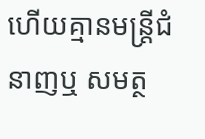ហើយគ្មានមន្ត្រីជំនាញឬ សមត្ថ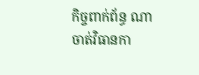កិច្ចពាក់ព័ន្ធ ណាចាត់វិធានកា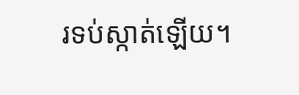រទប់ស្កាត់ឡើយ។